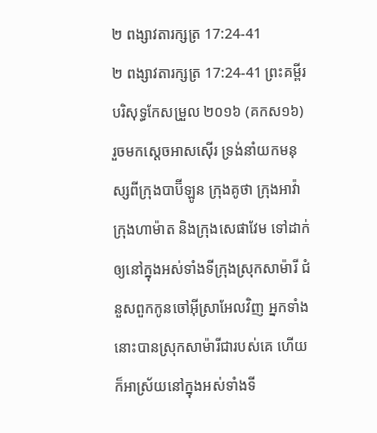២ ពង្សាវតារក្សត្រ 17:24-41
២ ពង្សាវតារក្សត្រ 17:24-41 ព្រះគម្ពីរបរិសុទ្ធកែសម្រួល ២០១៦ (គកស១៦)
រួចមកស្តេចអាសស៊ើរ ទ្រង់នាំយកមនុស្សពីក្រុងបាប៊ីឡូន ក្រុងគូថា ក្រុងអាវ៉ា ក្រុងហាម៉ាត និងក្រុងសេផាវែម ទៅដាក់ឲ្យនៅក្នុងអស់ទាំងទីក្រុងស្រុកសាម៉ារី ជំនួសពួកកូនចៅអ៊ីស្រាអែលវិញ អ្នកទាំងនោះបានស្រុកសាម៉ារីជារបស់គេ ហើយក៏អាស្រ័យនៅក្នុងអស់ទាំងទី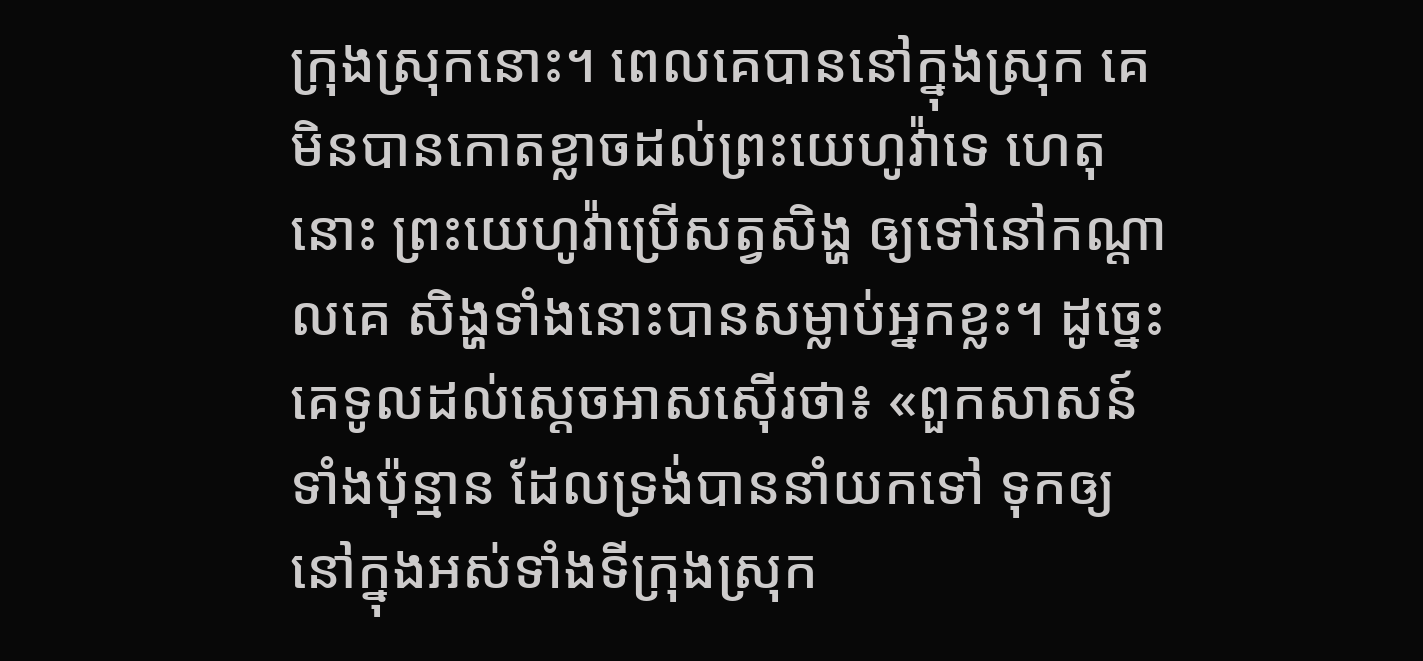ក្រុងស្រុកនោះ។ ពេលគេបាននៅក្នុងស្រុក គេមិនបានកោតខ្លាចដល់ព្រះយេហូវ៉ាទេ ហេតុនោះ ព្រះយេហូវ៉ាប្រើសត្វសិង្ហ ឲ្យទៅនៅកណ្ដាលគេ សិង្ហទាំងនោះបានសម្លាប់អ្នកខ្លះ។ ដូច្នេះ គេទូលដល់ស្តេចអាសស៊ើរថា៖ «ពួកសាសន៍ទាំងប៉ុន្មាន ដែលទ្រង់បាននាំយកទៅ ទុកឲ្យនៅក្នុងអស់ទាំងទីក្រុងស្រុក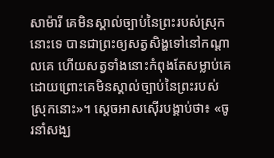សាម៉ារី គេមិនស្គាល់ច្បាប់នៃព្រះរបស់ស្រុកនោះទេ បានជាព្រះឲ្យសត្វសិង្ហទៅនៅកណ្ដាលគេ ហើយសត្វទាំងនោះកំពុងតែសម្លាប់គេ ដោយព្រោះគេមិនស្គាល់ច្បាប់នៃព្រះរបស់ស្រុកនោះ»។ ស្តេចអាសស៊ើរបង្គាប់ថា៖ «ចូរនាំសង្ឃ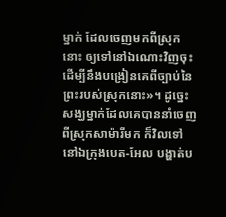ម្នាក់ ដែលចេញមកពីស្រុកនោះ ឲ្យទៅនៅឯណោះវិញចុះ ដើម្បីនឹងបង្រៀនគេពីច្បាប់នៃព្រះរបស់ស្រុកនោះ»។ ដូច្នេះ សង្ឃម្នាក់ដែលគេបាននាំចេញពីស្រុកសាម៉ារីមក ក៏វិលទៅនៅឯក្រុងបេត-អែល បង្ហាត់ប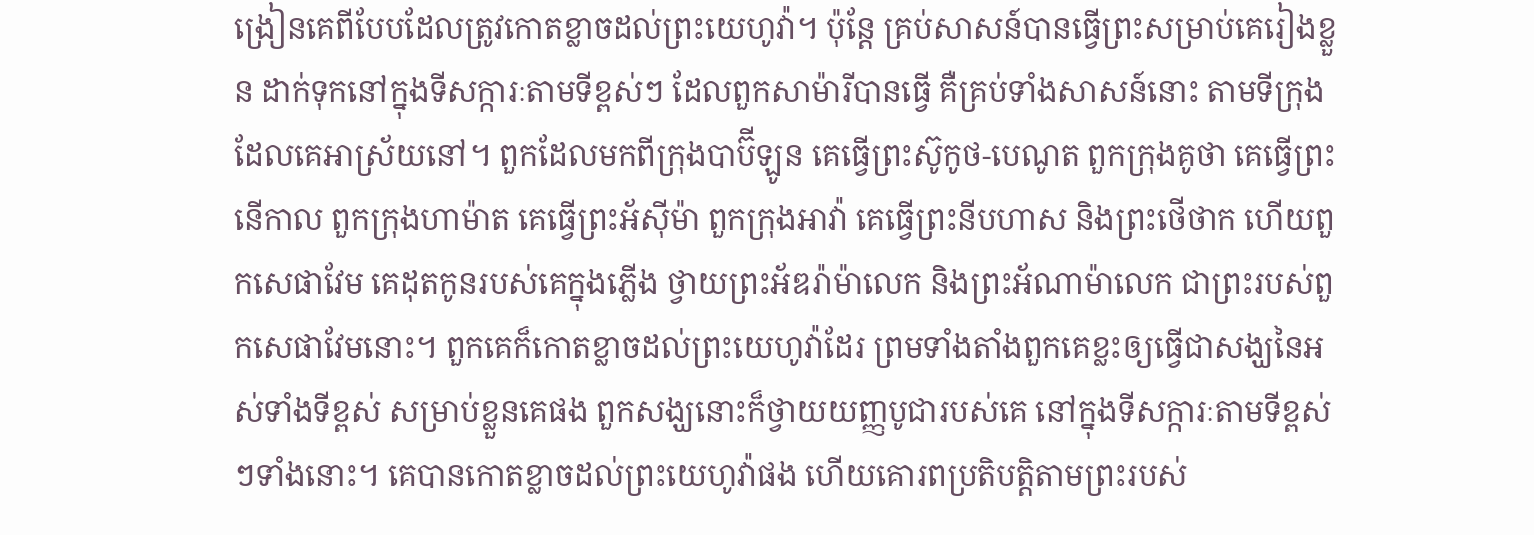ង្រៀនគេពីបែបដែលត្រូវកោតខ្លាចដល់ព្រះយេហូវ៉ា។ ប៉ុន្តែ គ្រប់សាសន៍បានធ្វើព្រះសម្រាប់គេរៀងខ្លួន ដាក់ទុកនៅក្នុងទីសក្ការៈតាមទីខ្ពស់ៗ ដែលពួកសាម៉ារីបានធ្វើ គឺគ្រប់ទាំងសាសន៍នោះ តាមទីក្រុងដែលគេអាស្រ័យនៅ។ ពួកដែលមកពីក្រុងបាប៊ីឡូន គេធ្វើព្រះស៊ូកូថ-បេណូត ពួកក្រុងគូថា គេធ្វើព្រះនើកាល ពួកក្រុងហាម៉ាត គេធ្វើព្រះអ័ស៊ីម៉ា ពួកក្រុងអាវ៉ា គេធ្វើព្រះនីបហាស និងព្រះថើថាក ហើយពួកសេផាវែម គេដុតកូនរបស់គេក្នុងភ្លើង ថ្វាយព្រះអ័ឌរ៉ាម៉ាលេក និងព្រះអ័ណាម៉ាលេក ជាព្រះរបស់ពួកសេផាវែមនោះ។ ពួកគេក៏កោតខ្លាចដល់ព្រះយេហូវ៉ាដែរ ព្រមទាំងតាំងពួកគេខ្លះឲ្យធ្វើជាសង្ឃនៃអស់ទាំងទីខ្ពស់ សម្រាប់ខ្លួនគេផង ពួកសង្ឃនោះក៏ថ្វាយយញ្ញបូជារបស់គេ នៅក្នុងទីសក្ការៈតាមទីខ្ពស់ៗទាំងនោះ។ គេបានកោតខ្លាចដល់ព្រះយេហូវ៉ាផង ហើយគោរពប្រតិបត្តិតាមព្រះរបស់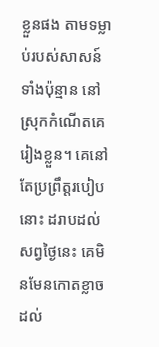ខ្លួនផង តាមទម្លាប់របស់សាសន៍ទាំងប៉ុន្មាន នៅស្រុកកំណើតគេរៀងខ្លួន។ គេនៅតែប្រព្រឹត្តរបៀបនោះ ដរាបដល់សព្វថ្ងៃនេះ គេមិនមែនកោតខ្លាចដល់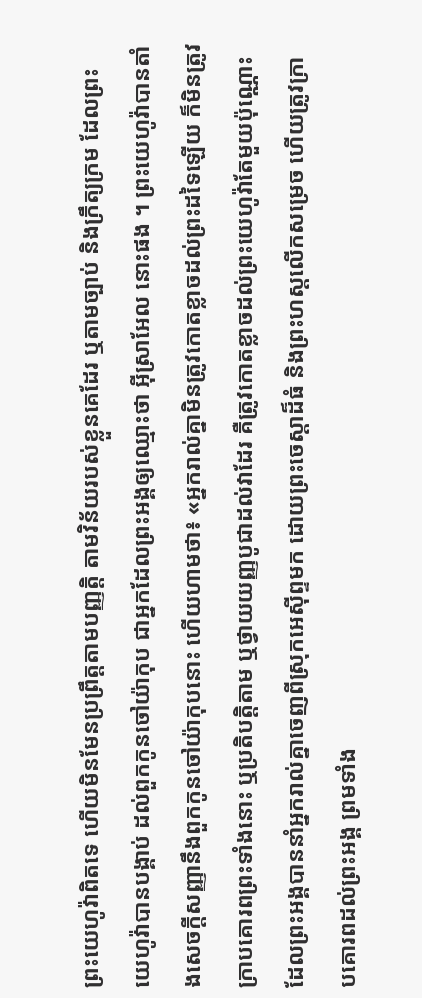ព្រះយេហូវ៉ាពិតទេ ហើយមិនមែនប្រព្រឹត្តតាមបញ្ញត្តិ តាមវិន័យរបស់ខ្លួនគេដែរ ឬតាមច្បាប់ និងក្រឹត្យក្រម ដែលព្រះយេហូវ៉ាបានបង្គាប់ ដល់ពួកកូនចៅយ៉ាកុប ជាអ្នកដែលព្រះអង្គឲ្យឈ្មោះថា អ៊ីស្រាអែល នោះផង ។ ព្រះយេហូវ៉ាបានតាំងសេចក្ដីសញ្ញានឹងពួកកូនចៅយ៉ាកុបនោះ ហើយហាមថា៖ «អ្នករាល់គ្នាមិនត្រូវកោតខ្លាចដល់ព្រះដទៃឡើយ ក៏មិនត្រូវក្រាបគោរពព្រះទាំងនោះ ឬប្រតិបត្តិតាម ឬថ្វាយយញ្ញបូជាដល់វាដែរ គឺត្រូវកោតខ្លាចដល់ព្រះយេហូវ៉ាតែមួយប៉ុណ្ណោះ ដែលព្រះអង្គបាននាំអ្នករាល់គ្នាចេញពីស្រុកអេស៊ីព្ទមក ដោយព្រះចេស្តាដ៏ធំ និងព្រះហស្តលើកសម្រេច ហើយត្រូវក្រាបគោរពដល់ព្រះអង្គ ព្រមទាំង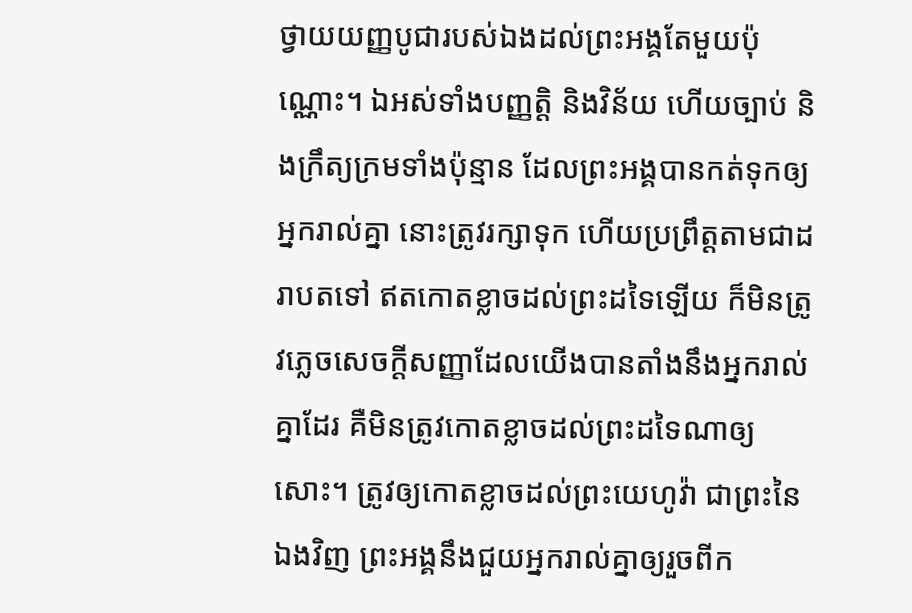ថ្វាយយញ្ញបូជារបស់ឯងដល់ព្រះអង្គតែមួយប៉ុណ្ណោះ។ ឯអស់ទាំងបញ្ញត្តិ និងវិន័យ ហើយច្បាប់ និងក្រឹត្យក្រមទាំងប៉ុន្មាន ដែលព្រះអង្គបានកត់ទុកឲ្យអ្នករាល់គ្នា នោះត្រូវរក្សាទុក ហើយប្រព្រឹត្តតាមជាដរាបតទៅ ឥតកោតខ្លាចដល់ព្រះដទៃឡើយ ក៏មិនត្រូវភ្លេចសេចក្ដីសញ្ញាដែលយើងបានតាំងនឹងអ្នករាល់គ្នាដែរ គឺមិនត្រូវកោតខ្លាចដល់ព្រះដទៃណាឲ្យសោះ។ ត្រូវឲ្យកោតខ្លាចដល់ព្រះយេហូវ៉ា ជាព្រះនៃឯងវិញ ព្រះអង្គនឹងជួយអ្នករាល់គ្នាឲ្យរួចពីក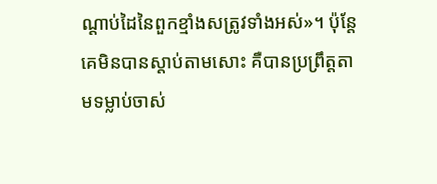ណ្ដាប់ដៃនៃពួកខ្មាំងសត្រូវទាំងអស់»។ ប៉ុន្តែ គេមិនបានស្តាប់តាមសោះ គឺបានប្រព្រឹត្តតាមទម្លាប់ចាស់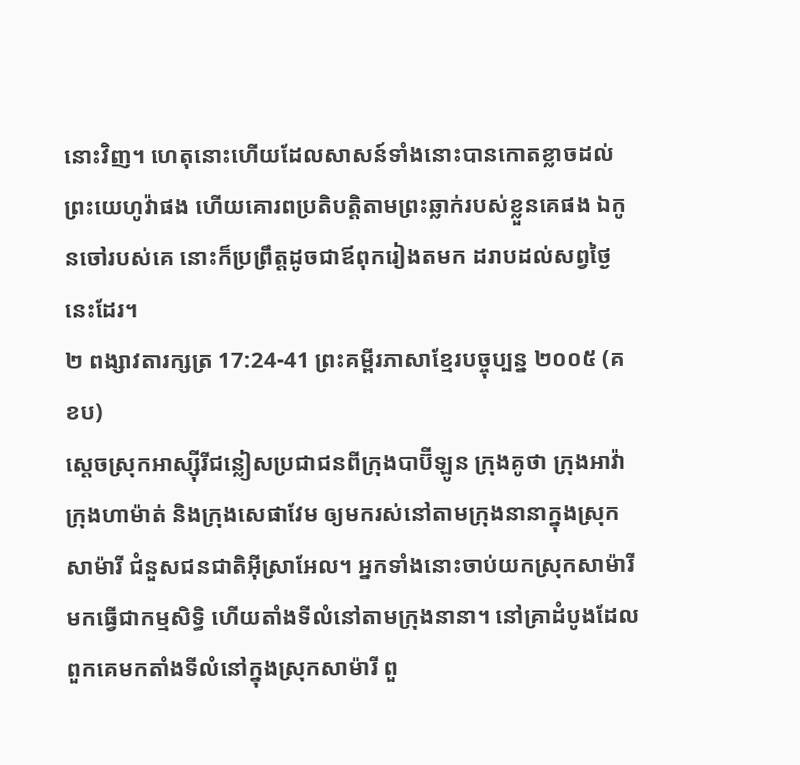នោះវិញ។ ហេតុនោះហើយដែលសាសន៍ទាំងនោះបានកោតខ្លាចដល់ព្រះយេហូវ៉ាផង ហើយគោរពប្រតិបត្តិតាមព្រះឆ្លាក់របស់ខ្លួនគេផង ឯកូនចៅរបស់គេ នោះក៏ប្រព្រឹត្តដូចជាឪពុករៀងតមក ដរាបដល់សព្វថ្ងៃនេះដែរ។
២ ពង្សាវតារក្សត្រ 17:24-41 ព្រះគម្ពីរភាសាខ្មែរបច្ចុប្បន្ន ២០០៥ (គខប)
ស្ដេចស្រុកអាស្ស៊ីរីជន្លៀសប្រជាជនពីក្រុងបាប៊ីឡូន ក្រុងគូថា ក្រុងអាវ៉ា ក្រុងហាម៉ាត់ និងក្រុងសេផាវែម ឲ្យមករស់នៅតាមក្រុងនានាក្នុងស្រុកសាម៉ារី ជំនួសជនជាតិអ៊ីស្រាអែល។ អ្នកទាំងនោះចាប់យកស្រុកសាម៉ារីមកធ្វើជាកម្មសិទ្ធិ ហើយតាំងទីលំនៅតាមក្រុងនានា។ នៅគ្រាដំបូងដែលពួកគេមកតាំងទីលំនៅក្នុងស្រុកសាម៉ារី ពួ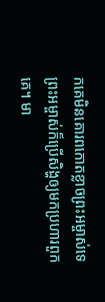កគេមិនគោរពកោតខ្លាចព្រះអម្ចាស់ទេ ព្រះអម្ចាស់ក៏ប្រើសិង្ហឲ្យមកប្រហារពួកគេ។ មា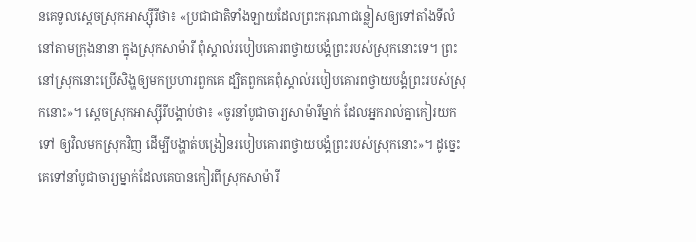នគេទូលស្ដេចស្រុកអាស្ស៊ីរីថា៖ «ប្រជាជាតិទាំងឡាយដែលព្រះករុណាជន្លៀសឲ្យទៅតាំងទីលំនៅតាមក្រុងនានា ក្នុងស្រុកសាម៉ារី ពុំស្គាល់របៀបគោរពថ្វាយបង្គំព្រះរបស់ស្រុកនោះទេ។ ព្រះនៅស្រុកនោះប្រើសិង្ហឲ្យមកប្រហារពួកគេ ដ្បិតពួកគេពុំស្គាល់របៀបគោរពថ្វាយបង្គំព្រះរបស់ស្រុកនោះ»។ ស្ដេចស្រុកអាស្ស៊ីរីបង្គាប់ថា៖ «ចូរនាំបូជាចារ្យសាម៉ារីម្នាក់ ដែលអ្នករាល់គ្នាកៀរយកទៅ ឲ្យវិលមកស្រុកវិញ ដើម្បីបង្ហាត់បង្រៀនរបៀបគោរពថ្វាយបង្គំព្រះរបស់ស្រុកនោះ»។ ដូច្នេះ គេទៅនាំបូជាចារ្យម្នាក់ដែលគេបានកៀរពីស្រុកសាម៉ារី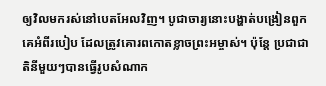ឲ្យវិលមករស់នៅបេតអែលវិញ។ បូជាចារ្យនោះបង្ហាត់បង្រៀនពួកគេអំពីរបៀប ដែលត្រូវគោរពកោតខ្លាចព្រះអម្ចាស់។ ប៉ុន្តែ ប្រជាជាតិនីមួយៗបានធ្វើរូបសំណាក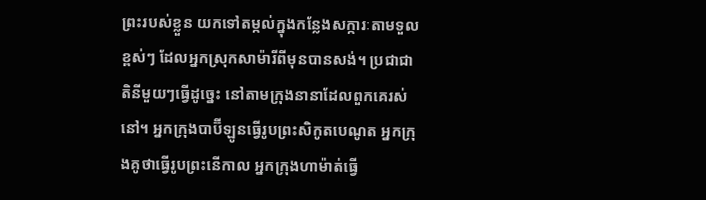ព្រះរបស់ខ្លួន យកទៅតម្កល់ក្នុងកន្លែងសក្ការៈតាមទួលខ្ពស់ៗ ដែលអ្នកស្រុកសាម៉ារីពីមុនបានសង់។ ប្រជាជាតិនីមួយៗធ្វើដូច្នេះ នៅតាមក្រុងនានាដែលពួកគេរស់នៅ។ អ្នកក្រុងបាប៊ីឡូនធ្វើរូបព្រះសិកូតបេណូត អ្នកក្រុងគូថាធ្វើរូបព្រះនើកាល អ្នកក្រុងហាម៉ាត់ធ្វើ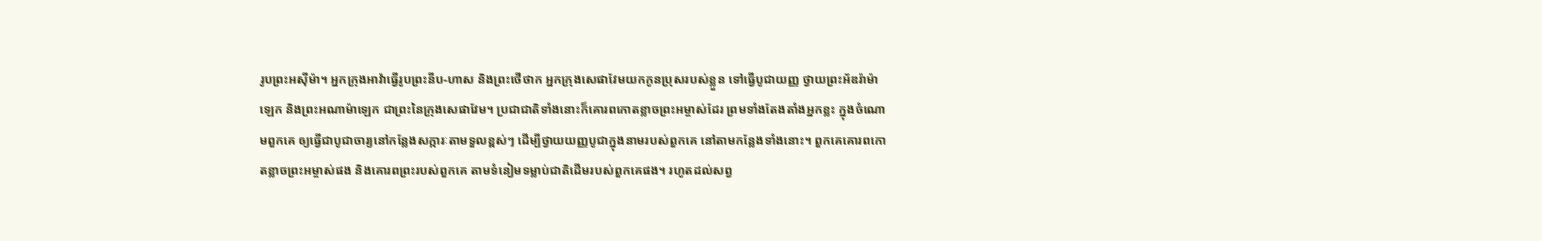រូបព្រះអស៊ីម៉ា។ អ្នកក្រុងអាវ៉ាធ្វើរូបព្រះនីប-ហាស និងព្រះថើថាក អ្នកក្រុងសេផាវែមយកកូនប្រុសរបស់ខ្លួន ទៅធ្វើបូជាយញ្ញ ថ្វាយព្រះអ័ឌរ៉ាម៉ាឡេក និងព្រះអណាម៉ាឡេក ជាព្រះនៃក្រុងសេផាវែម។ ប្រជាជាតិទាំងនោះក៏គោរពកោតខ្លាចព្រះអម្ចាស់ដែរ ព្រមទាំងតែងតាំងអ្នកខ្លះ ក្នុងចំណោមពួកគេ ឲ្យធ្វើជាបូជាចារ្យនៅកន្លែងសក្ការៈតាមទួលខ្ពស់ៗ ដើម្បីថ្វាយយញ្ញបូជាក្នុងនាមរបស់ពួកគេ នៅតាមកន្លែងទាំងនោះ។ ពួកគេគោរពកោតខ្លាចព្រះអម្ចាស់ផង និងគោរពព្រះរបស់ពួកគេ តាមទំនៀមទម្លាប់ជាតិដើមរបស់ពួកគេផង។ រហូតដល់សព្វ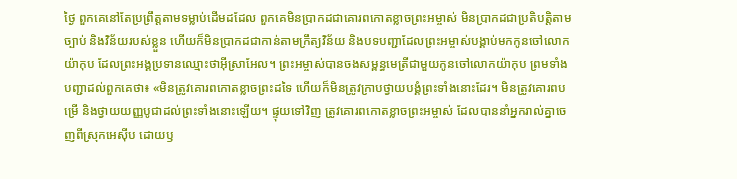ថ្ងៃ ពួកគេនៅតែប្រព្រឹត្តតាមទម្លាប់ដើមដដែល ពួកគេមិនប្រាកដជាគោរពកោតខ្លាចព្រះអម្ចាស់ មិនប្រាកដជាប្រតិបត្តិតាមច្បាប់ និងវិន័យរបស់ខ្លួន ហើយក៏មិនប្រាកដជាកាន់តាមក្រឹត្យវិន័យ និងបទបញ្ជាដែលព្រះអម្ចាស់បង្គាប់មកកូនចៅលោកយ៉ាកុប ដែលព្រះអង្គប្រទានឈ្មោះថាអ៊ីស្រាអែល។ ព្រះអម្ចាស់បានចងសម្ពន្ធមេត្រីជាមួយកូនចៅលោកយ៉ាកុប ព្រមទាំងបញ្ជាដល់ពួកគេថា៖ «មិនត្រូវគោរពកោតខ្លាចព្រះដទៃ ហើយក៏មិនត្រូវក្រាបថ្វាយបង្គំព្រះទាំងនោះដែរ។ មិនត្រូវគោរពបម្រើ និងថ្វាយយញ្ញបូជាដល់ព្រះទាំងនោះឡើយ។ ផ្ទុយទៅវិញ ត្រូវគោរពកោតខ្លាចព្រះអម្ចាស់ ដែលបាននាំអ្នករាល់គ្នាចេញពីស្រុកអេស៊ីប ដោយឫ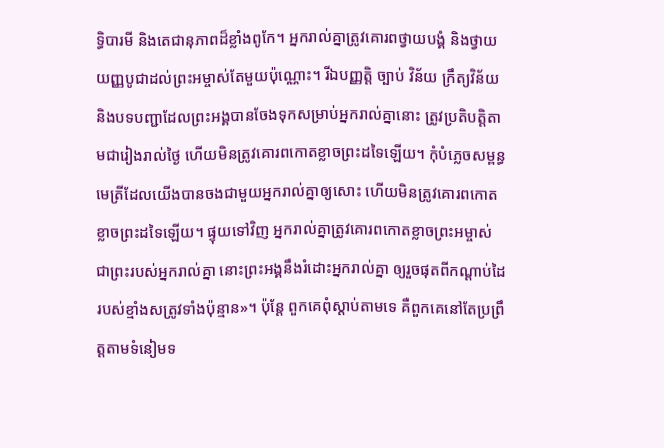ទ្ធិបារមី និងតេជានុភាពដ៏ខ្លាំងពូកែ។ អ្នករាល់គ្នាត្រូវគោរពថ្វាយបង្គំ និងថ្វាយយញ្ញបូជាដល់ព្រះអម្ចាស់តែមួយប៉ុណ្ណោះ។ រីឯបញ្ញត្តិ ច្បាប់ វិន័យ ក្រឹត្យវិន័យ និងបទបញ្ជាដែលព្រះអង្គបានចែងទុកសម្រាប់អ្នករាល់គ្នានោះ ត្រូវប្រតិបត្តិតាមជារៀងរាល់ថ្ងៃ ហើយមិនត្រូវគោរពកោតខ្លាចព្រះដទៃឡើយ។ កុំបំភ្លេចសម្ពន្ធមេត្រីដែលយើងបានចងជាមួយអ្នករាល់គ្នាឲ្យសោះ ហើយមិនត្រូវគោរពកោតខ្លាចព្រះដទៃឡើយ។ ផ្ទុយទៅវិញ អ្នករាល់គ្នាត្រូវគោរពកោតខ្លាចព្រះអម្ចាស់ ជាព្រះរបស់អ្នករាល់គ្នា នោះព្រះអង្គនឹងរំដោះអ្នករាល់គ្នា ឲ្យរួចផុតពីកណ្ដាប់ដៃរបស់ខ្មាំងសត្រូវទាំងប៉ុន្មាន»។ ប៉ុន្តែ ពួកគេពុំស្ដាប់តាមទេ គឺពួកគេនៅតែប្រព្រឹត្តតាមទំនៀមទ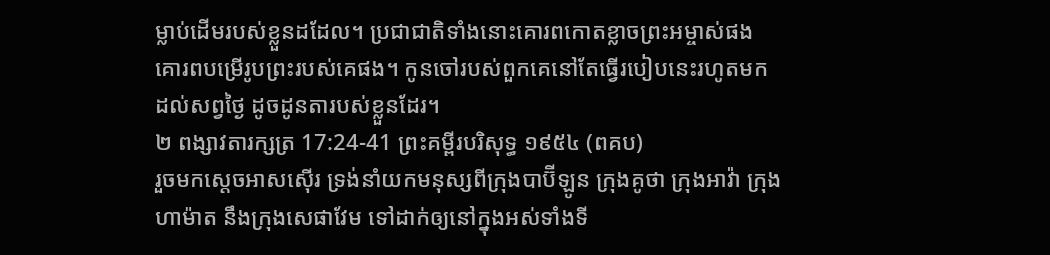ម្លាប់ដើមរបស់ខ្លួនដដែល។ ប្រជាជាតិទាំងនោះគោរពកោតខ្លាចព្រះអម្ចាស់ផង គោរពបម្រើរូបព្រះរបស់គេផង។ កូនចៅរបស់ពួកគេនៅតែធ្វើរបៀបនេះរហូតមកដល់សព្វថ្ងៃ ដូចដូនតារបស់ខ្លួនដែរ។
២ ពង្សាវតារក្សត្រ 17:24-41 ព្រះគម្ពីរបរិសុទ្ធ ១៩៥៤ (ពគប)
រួចមកស្តេចអាសស៊ើរ ទ្រង់នាំយកមនុស្សពីក្រុងបាប៊ីឡូន ក្រុងគូថា ក្រុងអាវ៉ា ក្រុងហាម៉ាត នឹងក្រុងសេផាវែម ទៅដាក់ឲ្យនៅក្នុងអស់ទាំងទី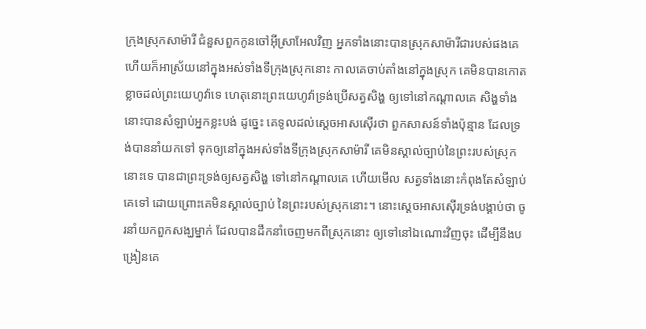ក្រុងស្រុកសាម៉ារី ជំនួសពួកកូនចៅអ៊ីស្រាអែលវិញ អ្នកទាំងនោះបានស្រុកសាម៉ារីជារបស់ផងគេ ហើយក៏អាស្រ័យនៅក្នុងអស់ទាំងទីក្រុងស្រុកនោះ កាលគេចាប់តាំងនៅក្នុងស្រុក គេមិនបានកោតខ្លាចដល់ព្រះយេហូវ៉ាទេ ហេតុនោះព្រះយេហូវ៉ាទ្រង់ប្រើសត្វសិង្ហ ឲ្យទៅនៅកណ្តាលគេ សិង្ហទាំងនោះបានសំឡាប់អ្នកខ្លះបង់ ដូច្នេះ គេទូលដល់ស្តេចអាសស៊ើរថា ពួកសាសន៍ទាំងប៉ុន្មាន ដែលទ្រង់បាននាំយកទៅ ទុកឲ្យនៅក្នុងអស់ទាំងទីក្រុងស្រុកសាម៉ារី គេមិនស្គាល់ច្បាប់នៃព្រះរបស់ស្រុកនោះទេ បានជាព្រះទ្រង់ឲ្យសត្វសិង្ហ ទៅនៅកណ្តាលគេ ហើយមើល សត្វទាំងនោះកំពុងតែសំឡាប់គេទៅ ដោយព្រោះគេមិនស្គាល់ច្បាប់ នៃព្រះរបស់ស្រុកនោះ។ នោះស្តេចអាសស៊ើរទ្រង់បង្គាប់ថា ចូរនាំយកពួកសង្ឃម្នាក់ ដែលបានដឹកនាំចេញមកពីស្រុកនោះ ឲ្យទៅនៅឯណោះវិញចុះ ដើម្បីនឹងបង្រៀនគេ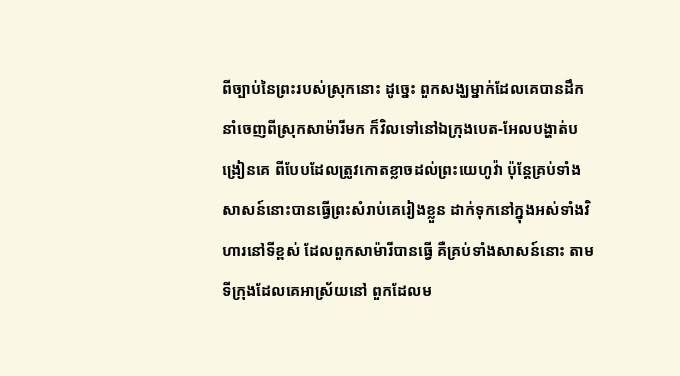ពីច្បាប់នៃព្រះរបស់ស្រុកនោះ ដូច្នេះ ពួកសង្ឃម្នាក់ដែលគេបានដឹកនាំចេញពីស្រុកសាម៉ារីមក ក៏វិលទៅនៅឯក្រុងបេត-អែលបង្ហាត់បង្រៀនគេ ពីបែបដែលត្រូវកោតខ្លាចដល់ព្រះយេហូវ៉ា ប៉ុន្តែគ្រប់ទាំងសាសន៍នោះបានធ្វើព្រះសំរាប់គេរៀងខ្លួន ដាក់ទុកនៅក្នុងអស់ទាំងវិហារនៅទីខ្ពស់ ដែលពួកសាម៉ារីបានធ្វើ គឺគ្រប់ទាំងសាសន៍នោះ តាមទីក្រុងដែលគេអាស្រ័យនៅ ពួកដែលម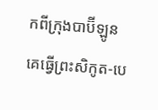កពីក្រុងបាប៊ីឡូន គេធ្វើព្រះសិកូត-បេ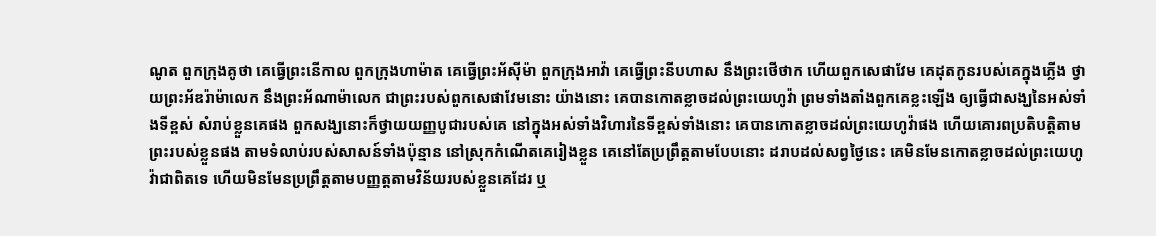ណូត ពួកក្រុងគូថា គេធ្វើព្រះនើកាល ពួកក្រុងហាម៉ាត គេធ្វើព្រះអ័ស៊ីម៉ា ពួកក្រុងអាវ៉ា គេធ្វើព្រះនីបហាស នឹងព្រះថើថាក ហើយពួកសេផាវែម គេដុតកូនរបស់គេក្នុងភ្លើង ថ្វាយព្រះអ័ឌរ៉ាម៉ាលេក នឹងព្រះអ័ណាម៉ាលេក ជាព្រះរបស់ពួកសេផាវែមនោះ យ៉ាងនោះ គេបានកោតខ្លាចដល់ព្រះយេហូវ៉ា ព្រមទាំងតាំងពួកគេខ្លះឡើង ឲ្យធ្វើជាសង្ឃនៃអស់ទាំងទីខ្ពស់ សំរាប់ខ្លួនគេផង ពួកសង្ឃនោះក៏ថ្វាយយញ្ញបូជារបស់គេ នៅក្នុងអស់ទាំងវិហារនៃទីខ្ពស់ទាំងនោះ គេបានកោតខ្លាចដល់ព្រះយេហូវ៉ាផង ហើយគោរពប្រតិបត្តិតាមព្រះរបស់ខ្លួនផង តាមទំលាប់របស់សាសន៍ទាំងប៉ុន្មាន នៅស្រុកកំណើតគេរៀងខ្លួន គេនៅតែប្រព្រឹត្តតាមបែបនោះ ដរាបដល់សព្វថ្ងៃនេះ គេមិនមែនកោតខ្លាចដល់ព្រះយេហូវ៉ាជាពិតទេ ហើយមិនមែនប្រព្រឹត្តតាមបញ្ញត្តតាមវិន័យរបស់ខ្លួនគេដែរ ឬ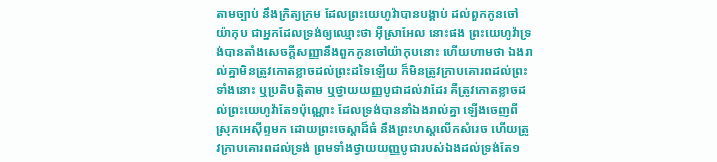តាមច្បាប់ នឹងក្រិត្យក្រម ដែលព្រះយេហូវ៉ាបានបង្គាប់ ដល់ពួកកូនចៅយ៉ាកុប ជាអ្នកដែលទ្រង់ឲ្យឈ្មោះថា អ៊ីស្រាអែល នោះផង ព្រះយេហូវ៉ាទ្រង់បានតាំងសេចក្ដីសញ្ញានឹងពួកកូនចៅយ៉ាកុបនោះ ហើយហាមថា ឯងរាល់គ្នាមិនត្រូវកោតខ្លាចដល់ព្រះដទៃឡើយ ក៏មិនត្រូវក្រាបគោរពដល់ព្រះទាំងនោះ ឬប្រតិបត្តិតាម ឬថ្វាយយញ្ញបូជាដល់វាដែរ គឺត្រូវកោតខ្លាចដល់ព្រះយេហូវ៉ាតែ១ប៉ុណ្ណោះ ដែលទ្រង់បាននាំឯងរាល់គ្នា ឡើងចេញពីស្រុកអេស៊ីព្ទមក ដោយព្រះចេស្តាដ៏ធំ នឹងព្រះហស្តលើកសំរេច ហើយត្រូវក្រាបគោរពដល់ទ្រង់ ព្រមទាំងថ្វាយយញ្ញបូជារបស់ឯងដល់ទ្រង់តែ១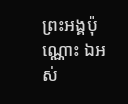ព្រះអង្គប៉ុណ្ណោះ ឯអស់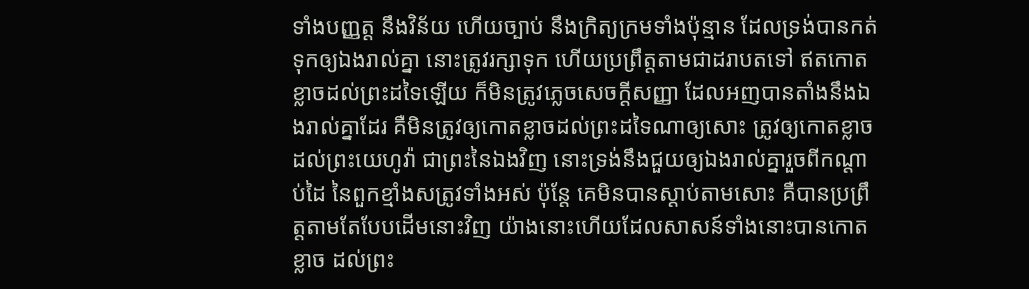ទាំងបញ្ញត្ត នឹងវិន័យ ហើយច្បាប់ នឹងក្រិត្យក្រមទាំងប៉ុន្មាន ដែលទ្រង់បានកត់ទុកឲ្យឯងរាល់គ្នា នោះត្រូវរក្សាទុក ហើយប្រព្រឹត្តតាមជាដរាបតទៅ ឥតកោតខ្លាចដល់ព្រះដទៃឡើយ ក៏មិនត្រូវភ្លេចសេចក្ដីសញ្ញា ដែលអញបានតាំងនឹងឯងរាល់គ្នាដែរ គឺមិនត្រូវឲ្យកោតខ្លាចដល់ព្រះដទៃណាឲ្យសោះ ត្រូវឲ្យកោតខ្លាចដល់ព្រះយេហូវ៉ា ជាព្រះនៃឯងវិញ នោះទ្រង់នឹងជួយឲ្យឯងរាល់គ្នារួចពីកណ្តាប់ដៃ នៃពួកខ្មាំងសត្រូវទាំងអស់ ប៉ុន្តែ គេមិនបានស្តាប់តាមសោះ គឺបានប្រព្រឹត្តតាមតែបែបដើមនោះវិញ យ៉ាងនោះហើយដែលសាសន៍ទាំងនោះបានកោតខ្លាច ដល់ព្រះ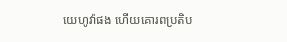យេហូវ៉ាផង ហើយគោរពប្រតិប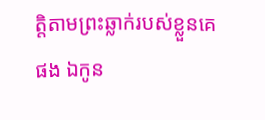ត្តិតាមព្រះឆ្លាក់របស់ខ្លួនគេផង ឯកូន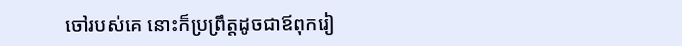ចៅរបស់គេ នោះក៏ប្រព្រឹត្តដូចជាឪពុករៀ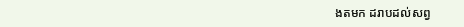ងតមក ដរាបដល់សព្វ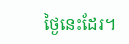ថ្ងៃនេះដែរ។